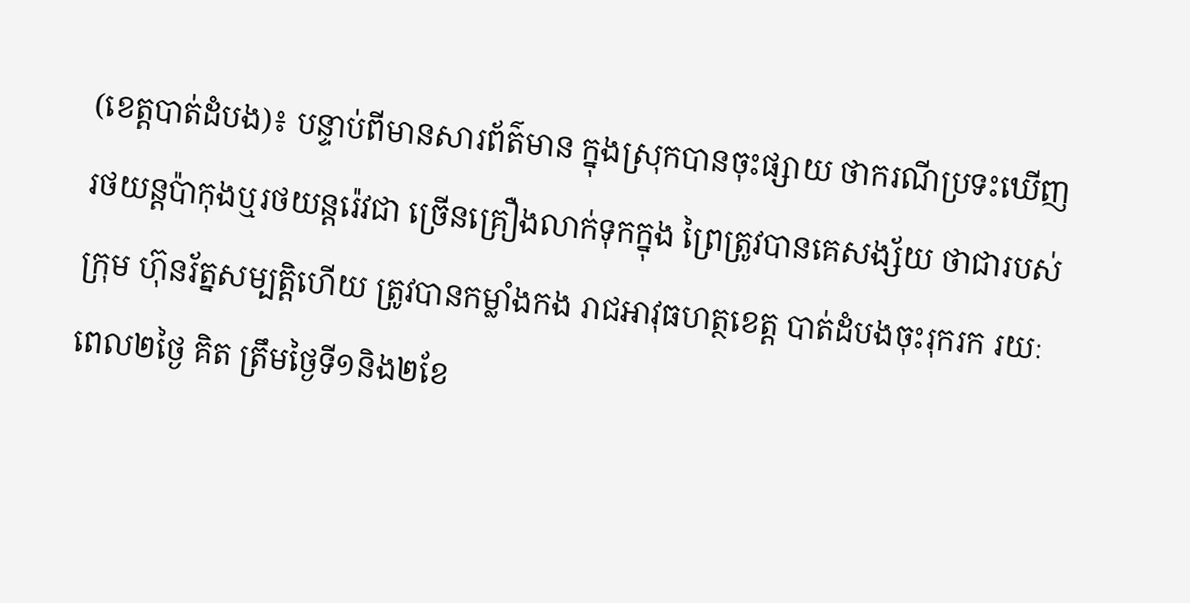(ខេត្តបាត់ដំបង)៖ បន្ទាប់ពីមានសារព័ត៌មាន ក្នុងស្រុកបានចុះផ្សាយ ថាករណីប្រទះឃើញ រថយន្តប៉ាកុងឬរថយន្តរ៉េវជា ច្រើនគ្រឿងលាក់ទុកក្នុង ព្រៃត្រូវបានគេសង្ស័យ ថាជារបស់ក្រុម ហ៊ុនរ័ត្នសម្បត្តិហើយ ត្រូវបានកម្លាំងកង រាជអាវុធហត្ថខេត្ត បាត់ដំបងចុះរុករក រយៈពេល២ថ្ងៃ គិត ត្រឹមថ្ងៃទី១និង២ខែ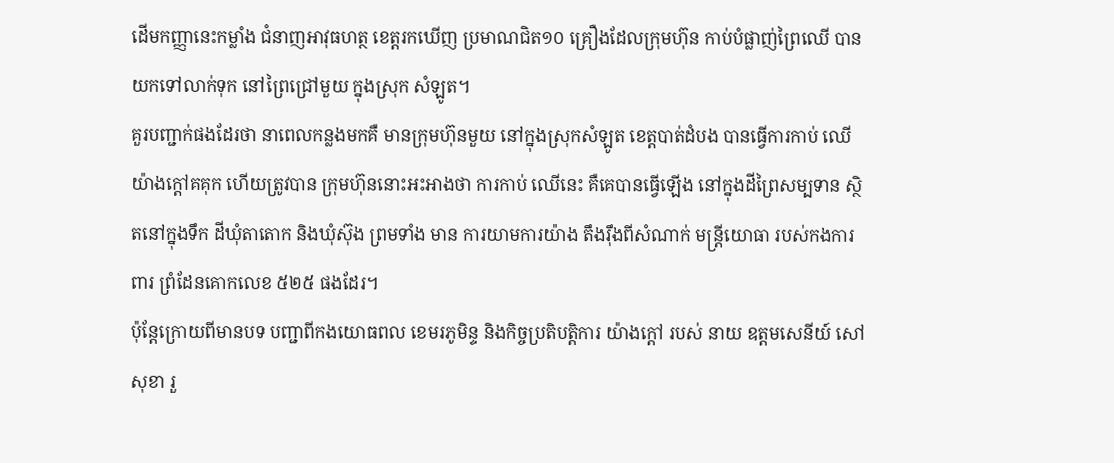ដើមកញ្ញានេះកម្លាំង ជំនាញអាវុធហត្ថ ខេត្តរកឃើញ ប្រមាណជិត១០ គ្រឿងដែលក្រុមហ៊ុន កាប់បំផ្លាញ់ព្រៃឈើ បានយកទៅលាក់ទុក នៅព្រៃជ្រៅមួយ ក្នុងស្រុក សំឡូត។
គួរបញ្ជាក់ផងដែរថា នាពេលកន្លងមកគឺ មានក្រុមហ៊ុនមួយ នៅក្នុងស្រុកសំឡូត ខេត្តបាត់ដំបង បានធ្វើការកាប់ ឈើយ៉ាងក្តៅគគុក ហើយត្រូវបាន ក្រុមហ៊ុននោះអះអាងថា ការកាប់ ឈើនេះ គឺគេបានធ្វើឡើង នៅក្នុងដីព្រៃសម្បទាន ស្ថិតនៅក្នុងទឹក ដីឃុំតាតោក និងឃុំស៊ុង ព្រមទាំង មាន ការយាមការយ៉ាង តឹងរ៉ឹងពីសំណាក់ មន្ត្រីយោធា របស់កងការពារ ព្រំដែនគោកលេខ ៥២៥ ផងដែរ។
ប៉ុន្តែក្រោយពីមានបទ បញ្ជាពីកងយោធពល ខេមរភូមិន្ទ និងកិច្ចប្រតិបត្តិការ យ៉ាងក្តៅ របស់ នាយ ឧត្ដមសេនីយ៍ សៅ សុខា រួ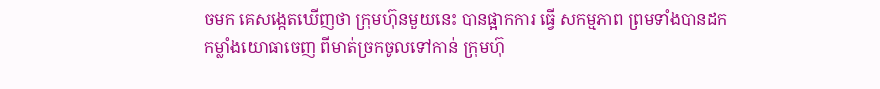ចមក គេសង្កេតឃើញថា ក្រុមហ៊ុនមួយនេះ បានផ្អាកការ ធ្វើ សកម្មភាព ព្រមទាំងបានដក កម្លាំងយោធាចេញ ពីមាត់ច្រកចូលទៅកាន់ ក្រុមហ៊ុ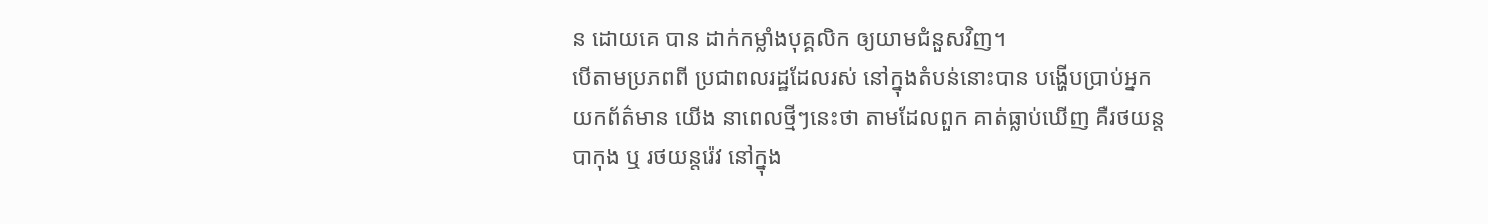ន ដោយគេ បាន ដាក់កម្លាំងបុគ្គលិក ឲ្យយាមជំនួសវិញ។
បើតាមប្រភពពី ប្រជាពលរដ្ឋដែលរស់ នៅក្នុងតំបន់នោះបាន បង្ហើបប្រាប់អ្នក យកព័ត៌មាន យើង នាពេលថ្មីៗនេះថា តាមដែលពួក គាត់ធ្លាប់ឃើញ គឺរថយន្តបាកុង ឬ រថយន្តរ៉េវ នៅក្នុង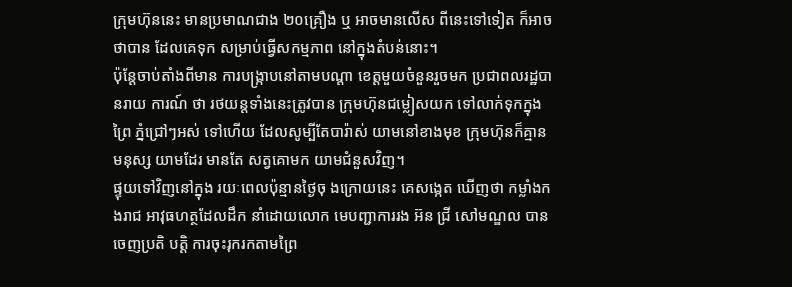ក្រុមហ៊ុននេះ មានប្រមាណជាង ២០គ្រឿង ឬ អាចមានលើស ពីនេះទៅទៀត ក៏អាចថាបាន ដែលគេទុក សម្រាប់ធ្វើសកម្មភាព នៅក្នុងតំបន់នោះ។
ប៉ុន្តែចាប់តាំងពីមាន ការបង្ក្រាបនៅតាមបណ្តា ខេត្តមួយចំនួនរួចមក ប្រជាពលរដ្ឋបានរាយ ការណ៍ ថា រថយន្តទាំងនេះត្រូវបាន ក្រុមហ៊ុនជម្លៀសយក ទៅលាក់ទុកក្នុងព្រៃ ភ្នំជ្រៅៗអស់ ទៅហើយ ដែលសូម្បីតែបារ៉ាស់ យាមនៅខាងមុខ ក្រុមហ៊ុនក៏គ្មានមនុស្ស យាមដែរ មានតែ សត្វគោមក យាមជំនួសវិញ។
ផ្ទុយទៅវិញនៅក្នុង រយៈពេលប៉ុន្មានថ្ងៃចុ ងក្រោយនេះ គេសង្កេត ឃើញថា កម្លាំងកងរាជ អាវុធហត្ថដែលដឹក នាំដោយលោក មេបញ្ជាការរង អ៊ន ជ្រី សៅមណ្ឌល បានចេញប្រតិ បត្តិ ការចុះរុករកតាមព្រៃ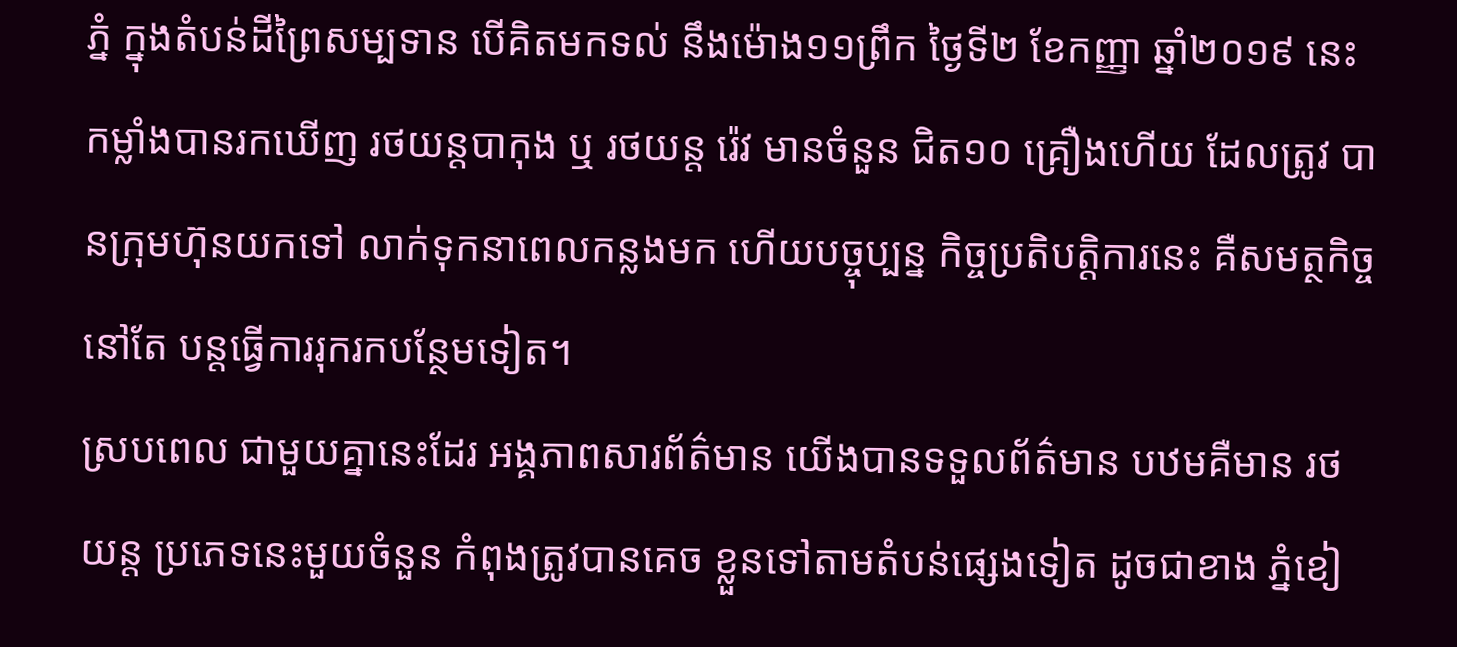ភ្នំ ក្នុងតំបន់ដីព្រៃសម្បទាន បើគិតមកទល់ នឹងម៉ោង១១ព្រឹក ថ្ងៃទី២ ខែកញ្ញា ឆ្នាំ២០១៩ នេះ កម្លាំងបានរកឃើញ រថយន្តបាកុង ឬ រថយន្ត រ៉េវ មានចំនួន ជិត១០ គ្រឿងហើយ ដែលត្រូវ បានក្រុមហ៊ុនយកទៅ លាក់ទុកនាពេលកន្លងមក ហើយបច្ចុប្បន្ន កិច្ចប្រតិបត្តិការនេះ គឺសមត្ថកិច្ចនៅតែ បន្តធ្វើការរុករកបន្ថែមទៀត។
ស្របពេល ជាមួយគ្នានេះដែរ អង្គភាពសារព័ត៌មាន យើងបានទទួលព័ត៌មាន បឋមគឺមាន រថ យន្ត ប្រភេទនេះមួយចំនួន កំពុងត្រូវបានគេច ខ្លួនទៅតាមតំបន់ផ្សេងទៀត ដូចជាខាង ភ្នំខៀ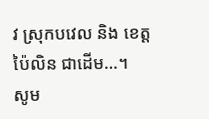វ ស្រុកបវេល និង ខេត្តប៉ៃលិន ជាដើម…។
សូម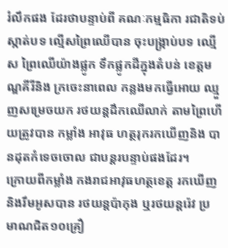រំលឹកផង ដែរថាបន្ទាប់ពី គណៈកម្មធិកា រជាតិទប់ស្កាត់បទ ល្មើសព្រៃឈើបាន ចុះបង្ក្រាប់បទ ឈ្មើស ព្រៃឈើយ៉ាងផ្លូក ទឹកផ្លូកដីក្នុងតំបន់ ខេត្តមណ្ឌគីរីនិង ក្រចេះនាពេល កន្លងមកធ្វើអោយ ឈ្មួញសម្រេចយក រថយន្តដឹកឈើលាក់ តាមព្រៃហើយត្រូវបាន កម្លាំង អាវុធ ហត្ថរុករកឃើញនិង បានដុតកំទេចចោល ជាបន្តរបន្ទាប់ផងដែរ។
ក្រោយពីកម្លាំង កងរាជអាវុធហត្ថខេត្ត រកឃើញនិងរឹមអូសបាន រថយន្តប៉ាកុង ឬរថយន្តរ៉េវ ប្រ មាណជិត១០គ្រឿ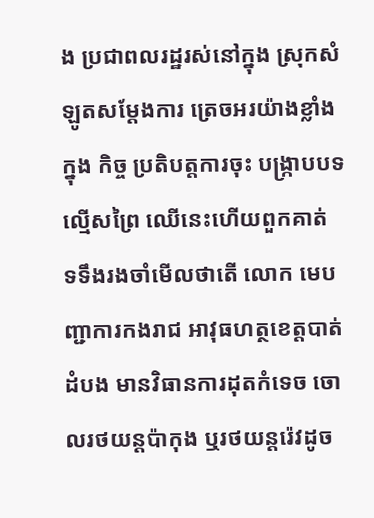ង ប្រជាពលរដ្ឋរស់នៅក្នុង ស្រុកសំឡូតសម្តែងការ ត្រេចអរយ៉ាងខ្លាំង ក្នុង កិច្ច ប្រតិបត្តការចុះ បង្ក្រាបបទល្មើសព្រៃ ឈើនេះហើយពួកគាត់ ទទឹងរងចាំមើលថាតើ លោក មេបញ្ជាការកងរាជ អាវុធហត្ថខេត្តបាត់ដំបង មានវិធានការដុតកំទេច ចោលរថយន្តប៉ាកុង ឬរថយន្តរ៉េវដូច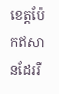ខេត្តប៉ែកឥសានដែររឺ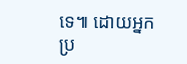ទេ៕ ដោយអ្នកប្រ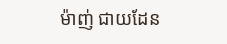ម៉ាញ់ ជាយដែន